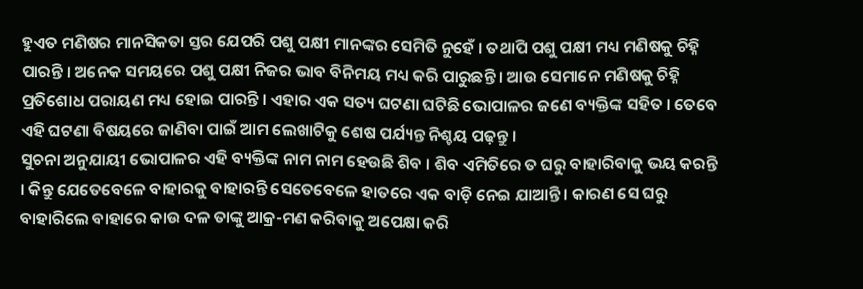ହୁଏତ ମଣିଷର ମାନସିକତା ସ୍ତର ଯେପରି ପଶୁ ପକ୍ଷୀ ମାନଙ୍କର ସେମିତି ନୁହେଁ । ତଥାପି ପଶୁ ପକ୍ଷୀ ମଧ୍ୟ ମଣିଷକୁ ଚିହ୍ନି ପାରନ୍ତି । ଅନେକ ସମୟରେ ପଶୁ ପକ୍ଷୀ ନିଜର ଭାବ ବିନିମୟ ମଧ୍ୟ କରି ପାରୁଛନ୍ତି । ଆଉ ସେମାନେ ମଣିଷକୁ ଚିହ୍ନି ପ୍ରତିଶୋଧ ପରାୟଣ ମଧ୍ୟ ହୋଇ ପାରନ୍ତି । ଏହାର ଏକ ସତ୍ୟ ଘଟଣା ଘଟିଛି ଭୋପାଳର ଜଣେ ବ୍ୟକ୍ତିଙ୍କ ସହିତ । ତେବେ ଏହି ଘଟଣା ବିଷୟରେ ଜାଣିବା ପାଇଁ ଆମ ଲେଖାଟିକୁ ଶେଷ ପର୍ଯ୍ୟନ୍ତ ନିଶ୍ଚୟ ପଢ଼ନ୍ତୁ ।
ସୁଚନା ଅନୁଯାୟୀ ଭୋପାଳର ଏହି ବ୍ୟକ୍ତିଙ୍କ ନାମ ନାମ ହେଉଛି ଶିବ । ଶିବ ଏମିତିରେ ତ ଘରୁ ବାହାରିବାକୁ ଭୟ କରନ୍ତି । କିନ୍ତୁ ଯେତେବେଳେ ବାହାରକୁ ବାହାରନ୍ତି ସେତେବେଳେ ହାତରେ ଏକ ବାଡ଼ି ନେଇ ଯାଆନ୍ତି । କାରଣ ସେ ଘରୁ ବାହାରିଲେ ବାହାରେ କାଉ ଦଳ ତାଙ୍କୁ ଆକ୍ର-ମଣ କରିବାକୁ ଅପେକ୍ଷା କରି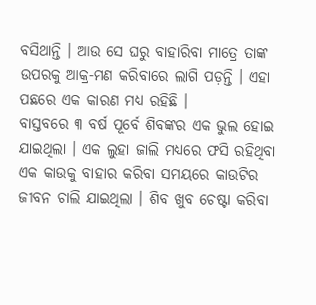ବସିଥାନ୍ତି । ଆଉ ସେ ଘରୁ ବାହାରିବା ମାତ୍ରେ ତାଙ୍କ ଉପରକୁ ଆକ୍ର-ମଣ କରିବାରେ ଲାଗି ପଡ଼ନ୍ତି । ଏହା ପଛରେ ଏକ କାରଣ ମଧ୍ୟ ରହିଛି ।
ବାସ୍ତବରେ ୩ ବର୍ଷ ପୂର୍ବେ ଶିବଙ୍କର ଏକ ଭୁଲ ହୋଇ ଯାଇଥିଲା । ଏକ ଲୁହା ଜାଲି ମଧ୍ୟରେ ଫସି ରହିଥିବା ଏକ କାଉକୁ ବାହାର କରିବା ସମୟରେ କାଉଟିର ଜୀବନ ଚାଲି ଯାଇଥିଲା । ଶିବ ଖୁବ ଚେଷ୍ଟା କରିବା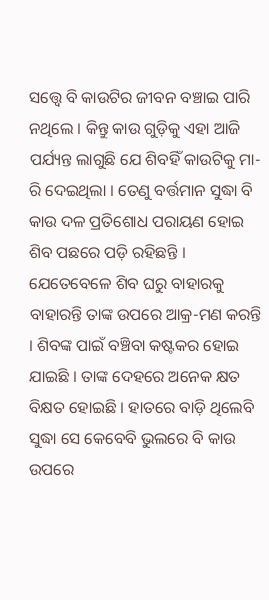ସତ୍ତ୍ୱେ ବି କାଉଟିର ଜୀବନ ବଞ୍ଚାଇ ପାରି ନଥିଲେ । କିନ୍ତୁ କାଉ ଗୁଡ଼ିକୁ ଏହା ଆଜି ପର୍ଯ୍ୟନ୍ତ ଲାଗୁଛି ଯେ ଶିବହିଁ କାଉଟିକୁ ମା-ରି ଦେଇଥିଲା । ତେଣୁ ବର୍ତ୍ତମାନ ସୁଦ୍ଧା ବି କାଉ ଦଳ ପ୍ରତିଶୋଧ ପରାୟଣ ହୋଇ ଶିବ ପଛରେ ପଡ଼ି ରହିଛନ୍ତି ।
ଯେତେବେଳେ ଶିବ ଘରୁ ବାହାରକୁ ବାହାରନ୍ତି ତାଙ୍କ ଉପରେ ଆକ୍ର-ମଣ କରନ୍ତି । ଶିବଙ୍କ ପାଇଁ ବଞ୍ଚିବା କଷ୍ଟକର ହୋଇ ଯାଇଛି । ତାଙ୍କ ଦେହରେ ଅନେକ କ୍ଷତ ବିକ୍ଷତ ହୋଇଛି । ହାତରେ ବାଡ଼ି ଥିଲେବି ସୁଦ୍ଧା ସେ କେବେବି ଭୁଲରେ ବି କାଉ ଉପରେ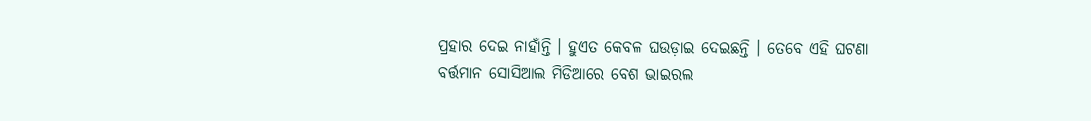ପ୍ରହାର ଦେଇ ନାହାଁନ୍ତି । ହୁଏତ କେବଳ ଘଉଡ଼ାଇ ଦେଇଛନ୍ତି । ତେବେ ଏହି ଘଟଣା ବର୍ତ୍ତମାନ ସୋସିଆଲ ମିଡିଆରେ ବେଶ ଭାଇରଲ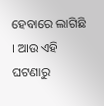ହେବାରେ ଲାଗିଛି । ଆଉ ଏହି ଘଟଣାରୁ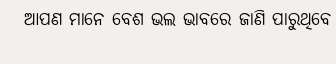ଆପଣ ମାନେ ବେଶ ଭଲ ଭାବରେ ଜାଣି ପାରୁଥିବେ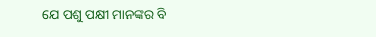ଯେ ପଶୁ ପକ୍ଷୀ ମାନଙ୍କର ବି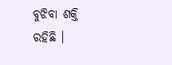ବୁଝିବା ଶକ୍ତି ରହିଛି ।